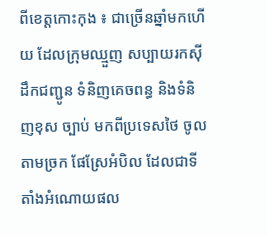ពីខេត្តកោះកុង ៖ ជាច្រើនឆ្នាំមកហើយ ដែលក្រុមឈ្មួញ សប្បាយរកស៊ី ដឹកជញ្ជូន ទំនិញគេចពន្ធ និងទំនិញខុស ច្បាប់ មកពីប្រទេសថៃ ចូលតាមច្រក ផែស្រែអំបិល ដែលជាទីតាំងអំណោយផល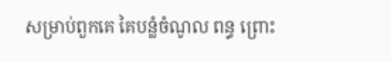សម្រាប់ពួកគេ គៃបន្លំចំណូល ពន្ធ ព្រោះ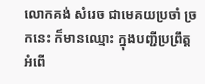លោកគង់ សំរេច ជាមេគយប្រចាំ ច្រកនេះ ក៏មានឈ្មោះ ក្នុងបញ្ជីប្រព្រឹត្ត អំពើ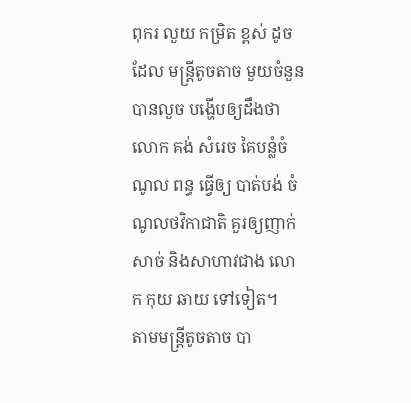ពុករ លួយ កម្រិត ខ្ពស់ ដូចដែល មន្ត្រីតូចតាច មួយចំនួន បានលួច បង្ហើបឲ្យដឹងថា លោក គង់ សំរេច គៃបន្លំចំណូល ពន្ធ ធ្វើឲ្យ បាត់បង់ ចំណូលថវិកាជាតិ គួរឲ្យញាក់សាច់ និងសាហាវជាង លោក កុយ ឆាយ ទៅទៀត។
តាមមន្ត្រីតូចតាច បា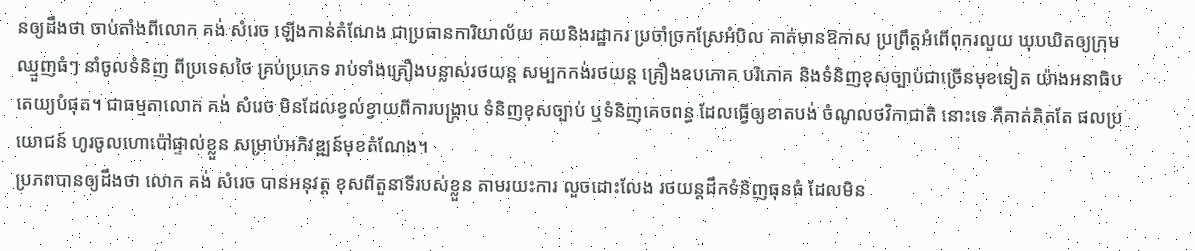នឲ្យដឹងថា ចាប់តាំងពីលោក គង់ សំរេច ឡើងកាន់តំណែង ជាប្រធានការិយាល័យ គយនិងរដ្ឋាករ ប្រចាំច្រកស្រែអំបិល គាត់មានឱកាស ប្រព្រឹត្តអំពើពុករលួយ ឃុបឃិតឲ្យក្រុមឈ្មួញធំៗ នាំចូលទំនិញ ពីប្រទេសថៃ គ្រប់ប្រភេទ រាប់ទាំងគ្រឿងបន្លាស់រថយន្ត សម្បកកង់រថយន្ត គ្រឿងឧបភោគ បរិភោគ និងទំនិញខុសច្បាប់ជាច្រើនមុខទៀត យ៉ាងអនាធិបតេយ្យបំផុត។ ជាធម្មតាលោក គង់ សំរេច មិនដែលខ្វល់ខ្វាយពីការបង្ក្រាប ទំនិញខុសច្បាប់ ឬទំនិញគេចពន្ធ ដែលធ្វើឲ្យខាតបង់ ចំណូលថវិកាជាតិ នោះទេ គឺគាត់គិតតែ ផលប្រយោជន៍ ហូរចូលហោប៉ៅផ្ទាល់ខ្លួន សម្រាប់អភិវឌ្ឍន៍មុខតំណែង។
ប្រភពបានឲ្យដឹងថា លោក គង់ សំរេច បានអនុវត្ត ខុសពីតួនាទីរបស់ខ្លួន តាមរយះការ លួចដោះលែង រថយន្តដឹកទំនិញធុនធំ ដែលមិន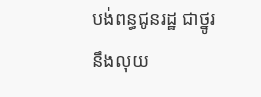បង់ពន្ធជូនរដ្ឋ ជាថ្នូរនឹងលុយ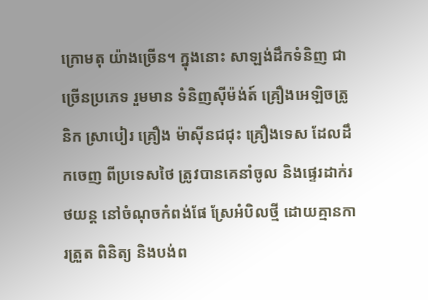ក្រោមតុ យ៉ាងច្រើន។ ក្នុងនោះ សាឡង់ដឹកទំនិញ ជាច្រើនប្រភេទ រួមមាន ទំនិញស៊ីម៉ង់ត៍ គ្រឿងអេឡិចត្រូនិក ស្រាបៀរ គ្រឿង ម៉ាស៊ីនជជុះ គ្រឿងទេស ដែលដឹកចេញ ពីប្រទេសថៃ ត្រូវបានគេនាំចូល និងផ្ទេរដាក់រថយន្ត នៅចំណុចកំពង់ផែ ស្រែអំបិលថ្មី ដោយគ្មានការត្រួត ពិនិត្យ និងបង់ព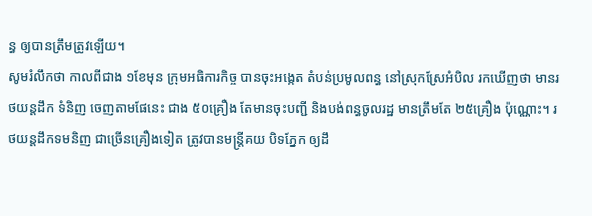ន្ធ ឲ្យបានត្រឹមត្រូវឡើយ។
សូមរំលឹកថា កាលពីជាង ១ខែមុន ក្រុមអធិការកិច្ច បានចុះអង្កេត តំបន់ប្រមូលពន្ធ នៅស្រុកស្រែអំបិល រកឃើញថា មានរថយន្ដដឹក ទំនិញ ចេញតាមផែនេះ ជាង ៥០គ្រឿង តែមានចុះបញ្ជី និងបង់ពន្ធចូលរដ្ឋ មានត្រឹមតែ ២៥គ្រឿង ប៉ុណ្ណោះ។ រថយន្តដឹកទមនិញ ជាច្រើនគ្រឿងទៀត ត្រូវបានមន្ត្រីគយ បិទភ្នែក ឲ្យដឹ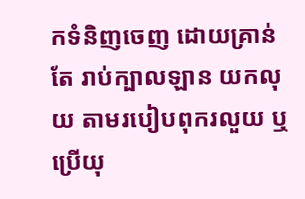កទំនិញចេញ ដោយគ្រាន់តែ រាប់ក្បាលឡាន យកលុយ តាមរបៀបពុករលួយ ឬប្រើយុ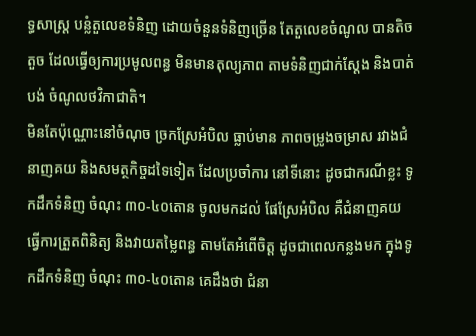ទ្ធសាស្ត្រ បន្លំតួលេខទំនិញ ដោយចំនួនទំនិញច្រើន តែតួលេខចំណូល បានតិចតួច ដែលធ្វើឲ្យការប្រមូលពន្ធ មិនមានតុល្យភាព តាមទំនិញជាក់ស្តែង និងបាត់បង់ ចំណូលថវិកាជាតិ។
មិនតែប៉ុណ្ណោះនៅចំណុច ច្រកស្រែអំបិល ធ្លាប់មាន ភាពចម្រូងចម្រាស រវាងជំនាញគយ និងសមត្ថកិច្ចដទៃទៀត ដែលប្រចាំការ នៅទីនោះ ដូចជាករណីខ្លះ ទូកដឹកទំនិញ ចំណុះ ៣០-៤០តោន ចូលមកដល់ ផែស្រែអំបិល គឺជំនាញគយ ធ្វើការត្រួតពិនិត្យ និងវាយតម្លៃពន្ធ តាមតែអំពើចិត្ត ដូចជាពេលកន្លងមក ក្នុងទូកដឹកទំនិញ ចំណុះ ៣០-៤០តោន គេដឹងថា ជំនា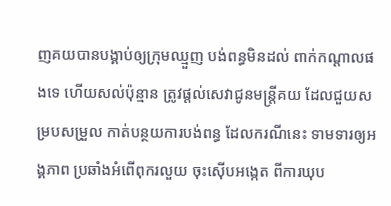ញគយបានបង្គាប់ឲ្យក្រុមឈ្មួញ បង់ពន្ធមិនដល់ ពាក់កណ្តាលផងទេ ហើយសល់ប៉ុន្មាន ត្រូវផ្តល់សេវាជូនមន្ត្រីគយ ដែលជួយសម្របសម្រួល កាត់បន្ថយការបង់ពន្ធ ដែលករណីនេះ ទាមទារឲ្យអង្គភាព ប្រឆាំងអំពើពុករលួយ ចុះស៊ើបអង្កេត ពីការឃុប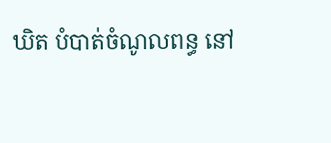ឃិត បំបាត់ចំណូលពន្ធ នៅ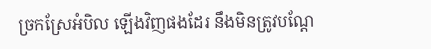ច្រកស្រែអំបិល ឡើងវិញផងដែរ នឹងមិនត្រូវបណ្ដែ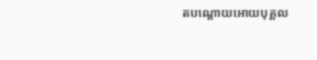តបណ្ដោយអោយបុគ្គល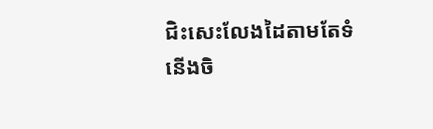ជិះសេះលែងដៃតាមតែទំនើងចិ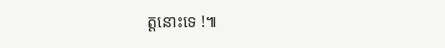ត្តនោះទេ !៕